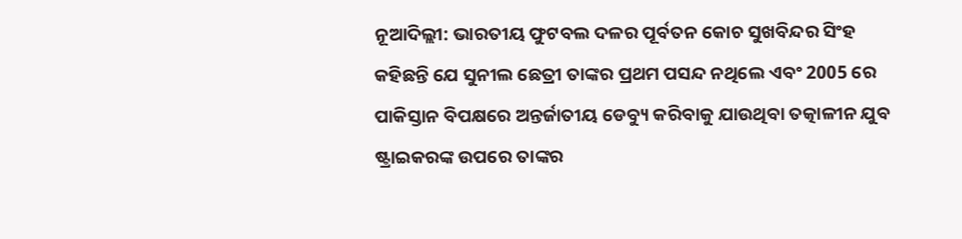ନୂଆଦିଲ୍ଲୀ: ଭାରତୀୟ ଫୁଟବଲ ଦଳର ପୂର୍ବତନ କୋଚ ସୁଖବିନ୍ଦର ସିଂହ କହିଛନ୍ତି ଯେ ସୁନୀଲ ଛେତ୍ରୀ ତାଙ୍କର ପ୍ରଥମ ପସନ୍ଦ ନଥିଲେ ଏବଂ 2005 ରେ ପାକିସ୍ତାନ ବିପକ୍ଷରେ ଅନ୍ତର୍ଜାତୀୟ ଡେବ୍ୟୁ କରିବାକୁ ଯାଉଥିବା ତତ୍କାଳୀନ ଯୁବ ଷ୍ଟ୍ରାଇକରଙ୍କ ଉପରେ ତାଙ୍କର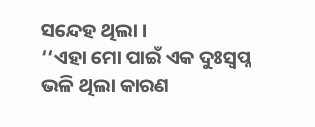ସନ୍ଦେହ ଥିଲା ।
‘‘ଏହା ମୋ ପାଇଁ ଏକ ଦୁଃସ୍ବପ୍ନ ଭଳି ଥିଲା କାରଣ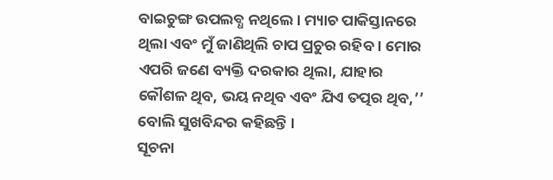ବାଇଚୁଙ୍ଗ ଉପଲବ୍ଧ ନଥିଲେ । ମ୍ୟାଚ ପାକିସ୍ତାନରେ ଥିଲା ଏବଂ ମୁଁ ଜାଣିଥିଲି ଚାପ ପ୍ରଚୁର ରହିବ । ମୋର ଏପରି ଜଣେ ବ୍ୟକ୍ତି ଦରକାର ଥିଲା, ଯାହାର କୌଶଳ ଥିବ, ଭୟ ନଥିବ ଏବଂ ଯିଏ ତତ୍ପର ଥିବ,’’ ବୋଲି ସୁଖବିନ୍ଦର କହିଛନ୍ତି ।
ସୂଚନା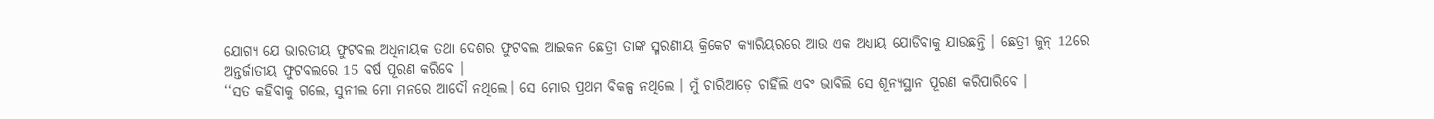ଯୋଗ୍ୟ ଯେ ଭାରତୀୟ ଫୁଟବଲ ଅଧିନାୟକ ତଥା ଦେଶର ଫୁଟବଲ ଆଇକନ ଛେତ୍ରୀ ତାଙ୍କ ସ୍ମରଣୀୟ କ୍ରିକେଟ କ୍ୟାରିୟରରେ ଆଉ ଏକ ଅଧ୍ୟାୟ ଯୋଡିବାକୁ ଯାଉଛନ୍ତି । ଛେତ୍ରୀ ଜୁନ୍ 12ରେ ଅନ୍ତର୍ଜାତୀୟ ଫୁଟବଲରେ 15 ବର୍ଷ ପୂରଣ କରିବେ ।
‘‘ସତ କହିବାକୁ ଗଲେ, ସୁନୀଲ ମୋ ମନରେ ଆଦୌ ନଥିଲେ। ସେ ମୋର ପ୍ରଥମ ବିକଳ୍ପ ନଥିଲେ । ମୁଁ ଚାରିଆଡ଼େ ଚାହିଁଲି ଏବଂ ଭାବିଲି ସେ ଶୂନ୍ୟସ୍ଥାନ ପୂରଣ କରିପାରିବେ ।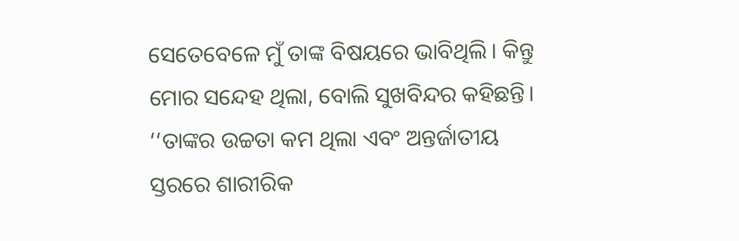ସେତେବେଳେ ମୁଁ ତାଙ୍କ ବିଷୟରେ ଭାବିଥିଲି। କିନ୍ତୁ ମୋର ସନ୍ଦେହ ଥିଲା, ବୋଲି ସୁଖବିନ୍ଦର କହିଛନ୍ତି।
‘‘ତାଙ୍କର ଉଚ୍ଚତା କମ ଥିଲା ଏବଂ ଅନ୍ତର୍ଜାତୀୟ ସ୍ତରରେ ଶାରୀରିକ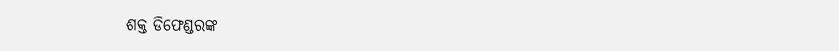ଶକ୍ତ ଡିଫେଣ୍ଡରଙ୍କ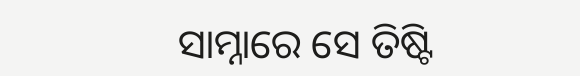ସାମ୍ନାରେ ସେ ତିଷ୍ଟି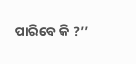ପାରିବେ କି ?’’